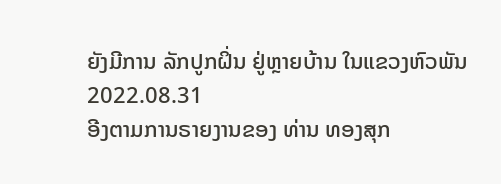ຍັງມີການ ລັກປູກຝິ່ນ ຢູ່ຫຼາຍບ້ານ ໃນແຂວງຫົວພັນ
2022.08.31
ອີງຕາມການຣາຍງານຂອງ ທ່ານ ທອງສຸກ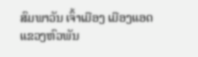ສົມພາວັນ ເຈົ້າເມືອງ ເມືອງແອດ ແຂວງຫົວພັນ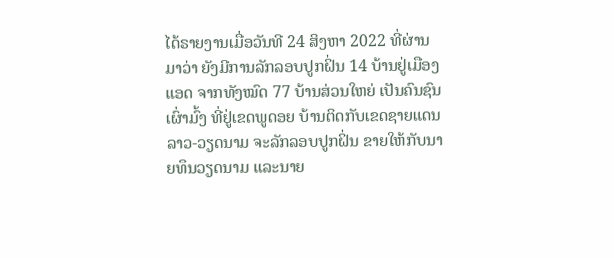ໄດ້ຣາຍງານເມື່ອວັນທີ 24 ສິງຫາ 2022 ທີ່ຜ່ານມາວ່າ ຍັງມີການລັກລອບປູກຝິ່ນ 14 ບ້ານຢູ່ເມືອງແອດ ຈາກທັງໝົດ 77 ບ້ານສ່ວນໃຫຍ່ ເປັນຄົນຊົນເຜົ່າມົ້ງ ທີ່ຢູ່ເຂດພູດອຍ ບ້ານຕິດກັບເຂດຊາຍແດນ ລາວ-ວຽດນາມ ຈະລັກລອບປູກຝິ່ນ ຂາຍໃຫ້ກັບນາຍທຶນວຽດນາມ ແລະນາຍ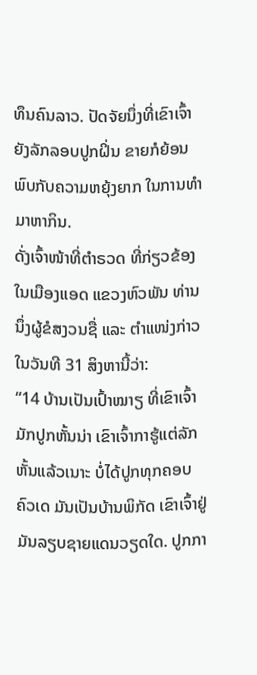ທຶນຄົນລາວ. ປັດຈັຍນຶ່ງທີ່ເຂົາເຈົ້າຍັງລັກລອບປູກຝິ່ນ ຂາຍກໍຍ້ອນພົບກັບຄວາມຫຍຸ້ງຍາກ ໃນການທຳມາຫາກິນ.
ດັ່ງເຈົ້າໜ້າທີ່ຕຳຣວດ ທີ່ກ່ຽວຂ້ອງ ໃນເມືອງແອດ ແຂວງຫົວພັນ ທ່ານນຶ່ງຜູ້ຂໍສງວນຊື່ ແລະ ຕຳແໜ່ງກ່າວໃນວັນທີ 31 ສິງຫານີ້ວ່າ:
“14 ບ້ານເປັນເປົ້າໝາຽ ທີ່ເຂົາເຈົ້າມັກປູກຫັ້ນນ່າ ເຂົາເຈົ້າກາຮູ້ແຕ່ລັກຫັ້ນແລ້ວເນາະ ບໍ່ໄດ້ປູກທຸກຄອບຄົວເດ ມັນເປັນບ້ານພິກັດ ເຂົາເຈົ້າຢູ່ມັນລຽບຊາຍແດນວຽດໃດ. ປູກກາ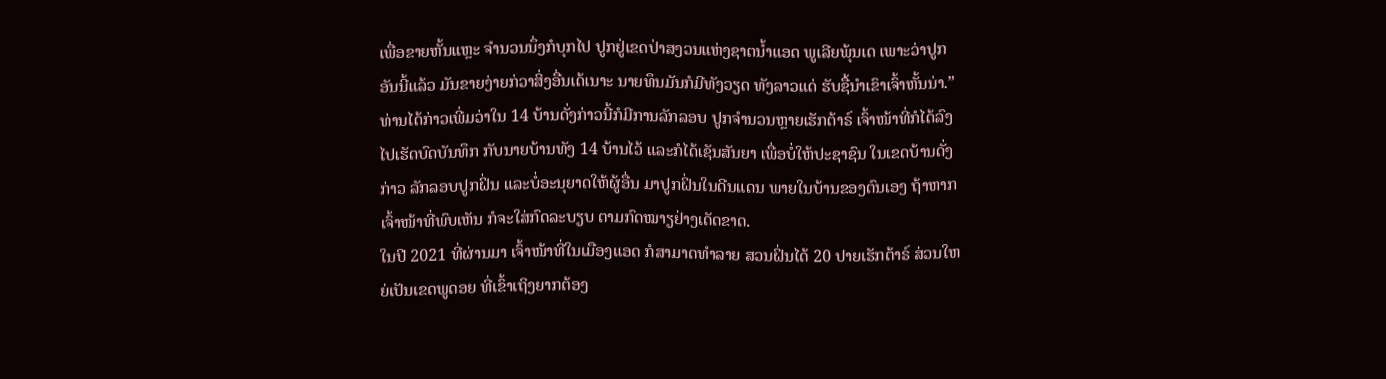ເພື່ອຂາຍຫັ້ນແຫຼະ ຈຳນວນນຶ່ງກໍບຸກໄປ ປູກຢູ່ເຂດປ່າສງວນແຫ່ງຊາຕນໍ້າແອດ ພູເລີຍພຸ້ນເດ ເພາະວ່າປູກອັນນີ້ແລ້ວ ມັນຂາຍງ່າຍກ່ວາສິ່ງອື່ນເດ້ເນາະ ນາຍທຶນມັນກໍມີທັງວຽດ ທັງລາວແດ່ ຮັບຊື້ນຳເຂົາເຈົ້າຫັ້ນນ່າ.”
ທ່ານໄດ້ກ່າວເພີ່ມວ່າໃນ 14 ບ້ານດັ່ງກ່າວນີ້ກໍມີການລັກລອບ ປູກຈຳນວນຫຼາຍເຮັກຕ້າຣ໌ ເຈົ້າໜ້າທີ່ກໍໄດ້ລົງໄປເຮັດບົດບັນທຶກ ກັບນາຍບ້ານທັງ 14 ບ້ານໄວ້ ແລະກໍໄດ້ເຊັນສັນຍາ ເພື່ອບໍ່ໃຫ້ປະຊາຊົນ ໃນເຂດບ້ານດັ່ງກ່າວ ລັກລອບປູກຝິ່ນ ແລະບໍ່ອະນຸຍາດໃຫ້ຜູ້ອື່ນ ມາປູກຝິ່ນໃນດີນແດນ ພາຍໃນບ້ານຂອງຕົນເອງ ຖ້າຫາກເຈົ້າໜ້າທີ່ພົບເຫັນ ກໍຈະໃສ່ກົດລະບຽບ ຕາມກົດໝາຽຢ່າງເດັດຂາດ.
ໃນປີ 2021 ທີ່ຜ່ານມາ ເຈົ້າໜ້າທີ່ໃນເມືອງແອດ ກໍສາມາດທຳລາຍ ສວນຝິ່ນໄດ້ 20 ປາຍເຮັກຕ້າຣ໌ ສ່ວນໃຫຍ່ເປັນເຂດພູດອຍ ທີ່ເຂົ້າເຖິງຍາກຕ້ອງ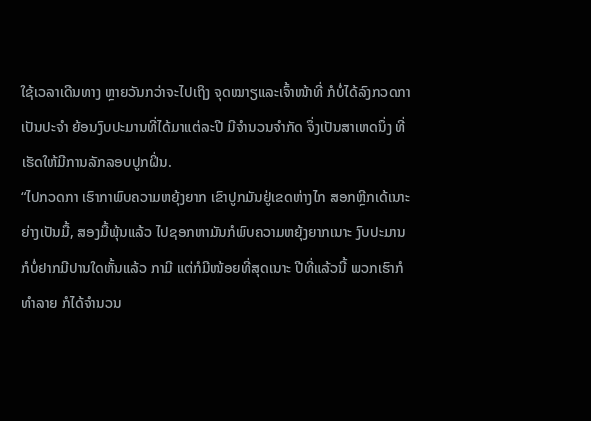ໃຊ້ເວລາເດີນທາງ ຫຼາຍວັນກວ່າຈະໄປເຖິງ ຈຸດໝາຽແລະເຈົ້າໜ້າທີ່ ກໍບໍ່ໄດ້ລົງກວດກາເປັນປະຈຳ ຍ້ອນງົບປະມານທີ່ໄດ້ມາແຕ່ລະປີ ມີຈຳນວນຈຳກັດ ຈຶ່ງເປັນສາເຫດນຶ່ງ ທີ່ເຮັດໃຫ້ມີການລັກລອບປູກຝິ່ນ.
“ໄປກວດກາ ເຮົາກາພົບຄວາມຫຍຸ້ງຍາກ ເຂົາປູກມັນຢູ່ເຂດຫ່າງໄກ ສອກຫຼີກເດ້ເນາະ ຍ່າງເປັນມື້, ສອງມື້ພຸ້ນແລ້ວ ໄປຊອກຫາມັນກໍພົບຄວາມຫຍຸ້ງຍາກເນາະ ງົບປະມານກໍບໍ່ຢາກມີປານໃດຫັ້ນແລ້ວ ກາມີ ແຕ່ກໍມີໜ້ອຍທີ່ສຸດເນາະ ປີທີ່ແລ້ວນີ້ ພວກເຮົາກໍທຳລາຍ ກໍໄດ້ຈຳນວນ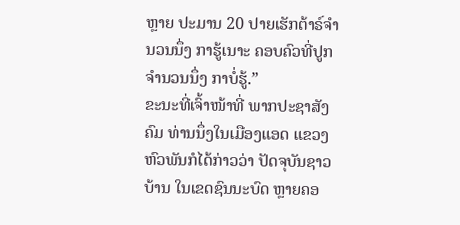ຫຼາຍ ປະມານ 20 ປາຍເຮັກຕ້າຣ໌ຈຳນວນນຶ່ງ ກາຮູ້ເນາະ ຄອບຄົວທີ່ປູກຈຳນວນນຶ່ງ ກາບໍ່ຮູ້.”
ຂະນະທີ່ເຈົ້າໜ້າທີ່ ພາກປະຊາສັງຄົມ ທ່ານນຶ່ງໃນເມືອງແອດ ແຂວງຫົວພັນກໍໄດ້ກ່າວວ່າ ປັດຈຸບັນຊາວບ້ານ ໃນເຂດຊົນນະບົດ ຫຼາຍຄອ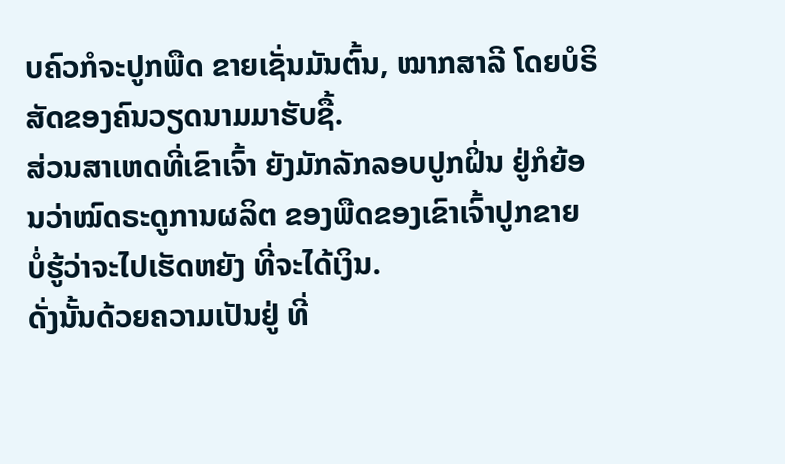ບຄົວກໍຈະປູກພືດ ຂາຍເຊັ່ນມັນຕົ້ນ, ໝາກສາລີ ໂດຍບໍຣິສັດຂອງຄົນວຽດນາມມາຮັບຊື້.
ສ່ວນສາເຫດທີ່ເຂົາເຈົ້າ ຍັງມັກລັກລອບປູກຝິ່ນ ຢູ່ກໍຍ້ອນວ່າໝົດຣະດູການຜລິຕ ຂອງພືດຂອງເຂົາເຈົ້າປູກຂາຍ ບໍ່ຮູ້ວ່າຈະໄປເຮັດຫຍັງ ທີ່ຈະໄດ້ເງິນ.
ດັ່ງນັ້ນດ້ວຍຄວາມເປັນຢູ່ ທີ່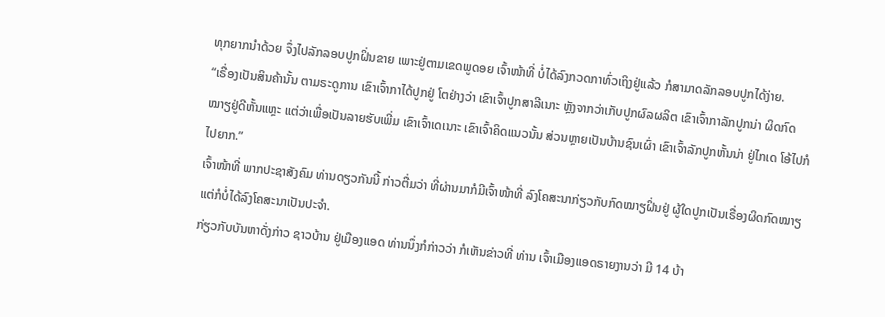ທຸກຍາກນຳດ້ວຍ ຈຶ່ງໄປລັກລອບປູກຝິ່ນຂາຍ ເພາະຢູ່ຕາມເຂດພູດອຍ ເຈົ້າໜ້າທີ່ ບໍ່ໄດ້ລົງກວດກາທົ່ວເຖິງຢູ່ແລ້ວ ກໍສາມາດລັກລອບປູກໄດ້ງ່າຍ.
“ເຣື່ອງເປັນສິນຄ້ານັ້ນ ຕາມຣະດູການ ເຂົາເຈົ້າກາໄດ້ປູກຢູ່ ໂຕຢ່າງວ່າ ເຂົາເຈົ້າປູກສາລີເນາະ ຫຼັງຈາກວ່າເກັບປູກຜົລຜລິຕ ເຂົາເຈົ້າກາລັກປູກນ່າ ຜິດກົດໝາຽຢູ່ດີຫັ້ນແຫຼະ ແຕ່ວ່າເພື່ອເປັນລາຍຮັບເພີ່ມ ເຂົາເຈົ້າເດເນາະ ເຂົາເຈົ້າຄິດແນວນັ້ນ ສ່ວນຫຼາຍເປັນບ້ານຊົນເຜົ່າ ເຂົາເຈົ້າລັກປູກຫັ້ນນ່າ ຢູ່ໄກເດ ໂອ້ໄປກໍໄປຍາກ.”
ເຈົ້າໜ້າທີ່ ພາກປະຊາສັງຄົມ ທ່ານດຽວກັນນີ້ ກ່າວຕື່ມວ່າ ທີ່ຜ່ານມາກໍມີເຈົ້າໜ້າທີ່ ລົງໂຄສະນາກ່ຽວກັບກົດໝາຽຝິ່ນຢູ່ ຜູ້ໃດປູກເປັນເຣື່ອງຜິດກົດໝາຽ ແຕ່ກໍບໍ່ໄດ້ລົງໂຄສະນາເປັນປະຈຳ.
ກ່ຽວກັບບັນຫາດັ່ງກ່າວ ຊາວບ້ານ ຢູ່ເມືອງແອດ ທ່ານນຶ່ງກໍກ່າວວ່າ ກໍເຫັນຂ່າວທີ່ ທ່ານ ເຈົ້າເມືອງແອດຣາຍງານວ່າ ມີ 14 ບ້າ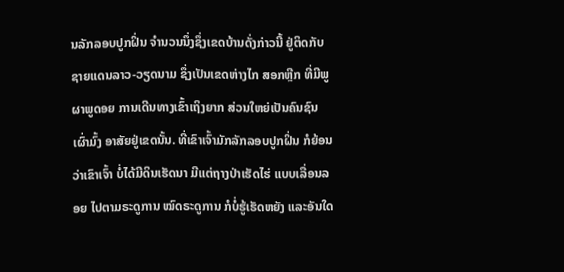ນລັກລອບປູກຝິ່ນ ຈຳນວນນຶ່ງຊຶ່ງເຂດບ້ານດັ່ງກ່າວນີ້ ຢູ່ຕິດກັບຊາຍແດນລາວ-ວຽດນາມ ຊຶ່ງເປັນເຂດຫ່າງໄກ ສອກຫຼີກ ທີ່ມີພູຜາພູດອຍ ການເດີນທາງເຂົ້າເຖິງຍາກ ສ່ວນໃຫຍ່ເປັນຄົນຊົນເຜົ່າມົ້ງ ອາສັຍຢູ່ເຂດນັ້ນ. ທີ່ເຂົາເຈົ້າມັກລັກລອບປູກຝິ່ນ ກໍຍ້ອນວ່າເຂົາເຈົ້າ ບໍ່ໄດ້ມີດິນເຮັດນາ ມີແຕ່ຖາງປ່າເຮັດໄຮ່ ແບບເລື່ອນລອຍ ໄປຕາມຣະດູການ ໝົດຣະດູການ ກໍບໍ່ຮູ້ເຮັດຫຍັງ ແລະອັນໃດ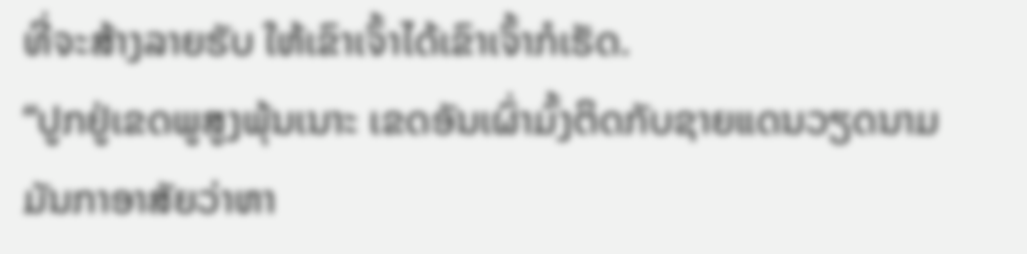ທີ່ຈະສ້າງລາຍຮັບ ໃຫ້ເຂົາເຈົ້າໄດ້ເຂົາເຈົ້າກໍເຮັດ.
“ປູກຢູ່ເຂດພູສູງພຸ້ນເນາະ ເຂດອັນເຜົ່າມົ້ງຕິດກັບຊາຍແດນວຽດນາມ ມັນກາອາສັຍວ່າຫາ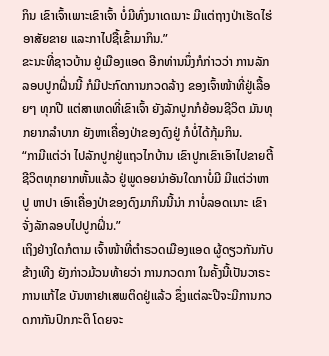ກິນ ເຂົາເຈົ້າເພາະເຂົາເຈົ້າ ບໍ່ມີທົ່ງນາເດເນາະ ມີແຕ່ຖາງປ່າເຮັດໄຮ່ ອາສັຍຂາຍ ແລະກາໄປຊື້ເຂົ້າມາກິນ.”
ຂະນະທີ່ຊາວບ້ານ ຢູ່ເມືອງແອດ ອີກທ່ານນຶ່ງກໍກ່າວວ່າ ການລັກລອບປູກຝິ່ນນີ້ ກໍມີປະກົດການກວດລ້າງ ຂອງເຈົ້າໜ້າທີ່ຢູ່ເລື້ອຍໆ ທຸກປີ ແຕ່ສາເຫດທີ່ເຂົາເຈົ້າ ຍັງລັກປູກກໍຍ້ອນຊີວິຕ ມັນທຸກຍາກລຳບາກ ຍັງຫາເຄື່ອງປ່າຂອງດົງຢູ່ ກໍບໍ່ໄດ້ກຸ້ມກິນ.
“ກາມີແຕ່ວ່າ ໄປລັກປູກຢູ່ແຖວໄກບ້ານ ເຂົາປູກເຂົາເອົາໄປຂາຍຕີ້ ຊີວິຕທຸກຍາກຫັ້ນແລ້ວ ຢູ່ພູດອຍນ່າອັນໃດກາບໍ່ມີ ມີແຕ່ວ່າຫາປູ ຫາປາ ເອົາເຄື່ອງປ່າຂອງດົງມາກິນນີ້ນ່າ ກາບໍ່ລອດເນາະ ເຂົາຈັ່ງລັກລອບໄປປູກຝິ່ນ.”
ເຖິງຢ່າງໃດກໍຕາມ ເຈົ້າໜ້າທີ່ຕຳຣວດເມືອງແອດ ຜູ້ດຽວກັນກັບຂ້າງເທີງ ຍັງກ່າວມ້ວນທ້າຍວ່າ ການກວດກາ ໃນຄັ້ງນີ້ເປັນວາຣະການແກ້ໄຂ ບັນຫາຢາເສພຕິດຢູ່ແລ້ວ ຊຶ່ງແຕ່ລະປີຈະມີການກວດກາກັນປົກກະຕິ ໂດຍຈະ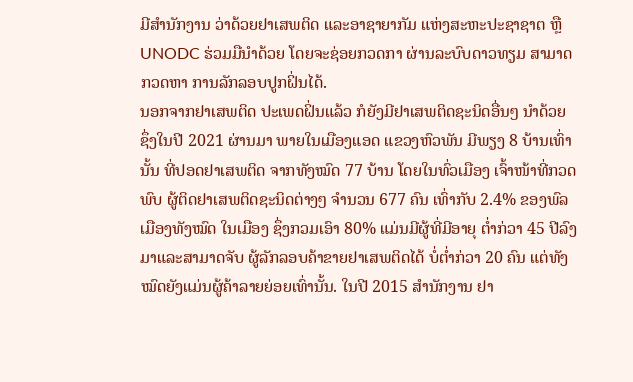ມີສຳນັກງານ ວ່າດ້ວຍຢາເສພຕິດ ແລະອາຊາຍາກັມ ແຫ່ງສະຫະປະຊາຊາຕ ຫຼື UNODC ຮ່ວມມືນຳດ້ວຍ ໂດຍຈະຊ່ອຍກວດກາ ຜ່ານລະບົບດາວທຽມ ສາມາດກວດຫາ ການລັກລອບປູກຝິ່ນໄດ້.
ນອກຈາກຢາເສພຕິດ ປະເພດຝິ່ນແລ້ວ ກໍຍັງມີຢາເສພຕິດຊະນິດອື່ນໆ ນຳດ້ວຍ ຊຶ່ງໃນປີ 2021 ຜ່ານມາ ພາຍໃນເມືອງແອດ ແຂວງຫົວພັນ ມີພຽງ 8 ບ້ານເທົ່ານັ້ນ ທີ່ປອດຢາເສພຕິດ ຈາກທັງໝົດ 77 ບ້ານ ໂດຍໃນທົ່ວເມືອງ ເຈົ້າໜ້າທີ່ກວດພົບ ຜູ້ຕິດຢາເສພຕິດຊະນິດຕ່າງໆ ຈຳນວນ 677 ຄົນ ເທົ່າກັບ 2.4% ຂອງພົລເມືອງທັງໝົດ ໃນເມືອງ ຊຶ່ງກວມເອົາ 80% ແມ່ນມີຜູ້ທີ່ມີອາຍຸ ຕໍ່າກ່ວາ 45 ປີລົງມາແລະສາມາດຈັບ ຜູ້ລັກລອບຄ້າຂາຍຢາເສພຕິດໄດ້ ບໍ່ຕໍ່າກ່ວາ 20 ຄົນ ແຕ່ທັງໝົດຍັງແມ່ນຜູ້ຄ້າລາຍຍ່ອຍເທົ່ານັ້ນ. ໃນປີ 2015 ສຳນັກງານ ຢາ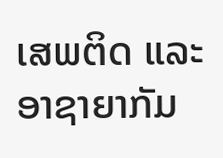ເສພຕິດ ແລະອາຊາຍາກັມ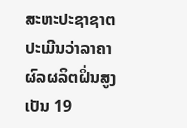ສະຫະປະຊາຊາຕ ປະເມີນວ່າລາຄາຜົລຜລິຕຝິ່ນສູງເປັນ 19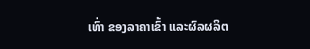ເທົ່າ ຂອງລາຄາເຂົ້າ ແລະຜົລຜລິຕ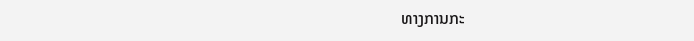ທາງການກະ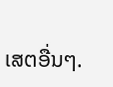ເສຕອື່ນໆ.